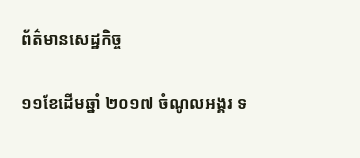ព័ត៌មានសេដ្ឋកិច្ច

១១ខែដើមឆ្នាំ ២០១៧ ចំណូលអង្គរ ទ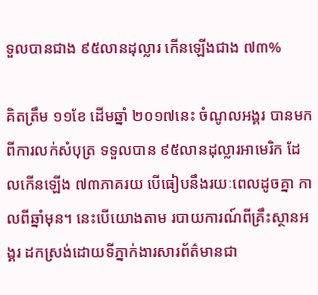ទួលបានជាង ៩៥លានដុល្លារ កើនឡើងជាង ៧៣%

គិតត្រឹម ១១ខែ ដើមឆ្នាំ ២០១៧នេះ ចំណូលអង្គរ បានមកពីការលក់សំបុត្រ ទទួលបាន ៩៥លានដុល្លារអាមេរិក ដែលកើនឡើង ៧៣ភាគរយ បើធៀបនឹងរយៈពេលដូចគ្នា កាលពីឆ្នាំមុន។ នេះបើយោងតាម របាយការណ៍ពីគ្រឹះស្ថានអង្គរ ដកស្រង់ដោយទីភ្នាក់ងារសារព័ត៌មានជា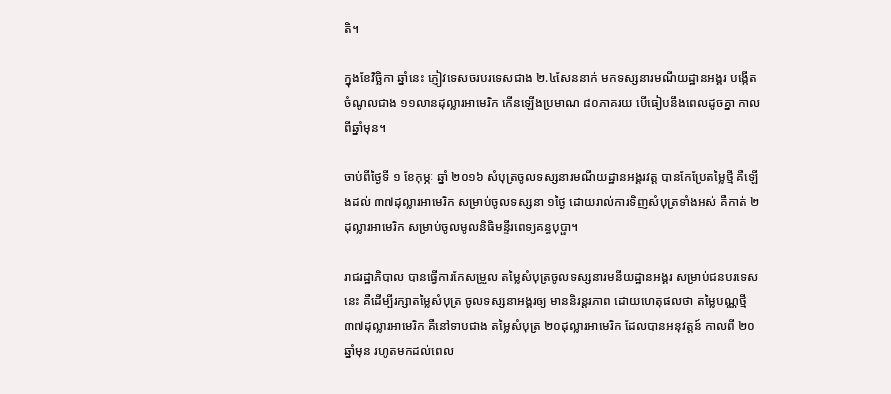តិ។

ក្នុងខែវិច្ឆិកា ឆ្នាំនេះ ភ្ញៀវទេសចរបរទេសជាង ២.៤សែននាក់ មកទស្សនារមណីយដ្ឋានអង្គរ បង្កើតចំណូលជាង ១១លានដុល្លារអាមេរិក កើនឡើងប្រមាណ ៨០ភាគរយ បើធៀបនឹងពេលដូចគ្នា កាលពីឆ្នាំមុន។

ចាប់ពីថ្ងៃទី ១ ខែកុម្ភៈ ឆ្នាំ ២០១៦ សំបុត្រចូលទស្សនារមណីយដ្ឋានអង្គរវត្ត បានកែប្រែតម្លៃថ្មី គឺឡើងដល់ ៣៧ដុល្លារអាមេរិក សម្រាប់ចូលទស្សនា ១ថ្ងៃ ដោយរាល់ការទិញសំបុត្រទាំងអស់ គឺកាត់ ២ដុល្លារអាមេរិក សម្រាប់ចូលមូលនិធិមន្ទីរពេទ្យគន្ធបុប្ផា។

រាជរដ្ឋាភិបាល បានធ្វើការកែសម្រួល តម្លៃសំបុត្រចូលទស្សនារមនីយដ្ឋានអង្គរ សម្រាប់ជនបរទេសនេះ គឺដើម្បីរក្សាតម្លៃសំបុត្រ ចូលទស្សនាអង្គរឲ្យ មាននិរន្តរភាព ដោយហេតុផលថា តម្លៃបណ្ណថ្មី ៣៧ដុល្លារអាមេរិក គឺនៅទាបជាង តម្លៃសំបុត្រ ២០ដុល្លារអាមេរិក ដែលបានអនុវត្តន៍ កាលពី ២០ឆ្នាំមុន រហូតមកដល់ពេល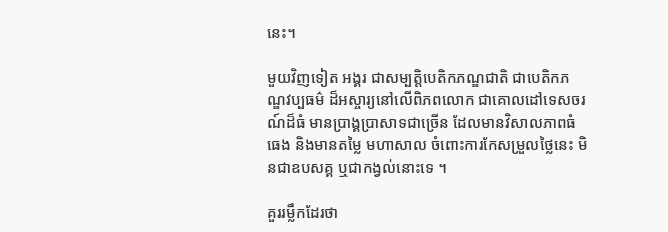នេះ។

មួយវិញទៀត អង្គរ ជាសម្បត្តិបេតិកភណ្ឌជាតិ ជាបេតិកភណ្ឌវប្បធម៌ ដ៏អស្ចារ្យនៅលើពិភពលោក ជាគោលដៅទេសចរណ៍ដ៏ធំ មានប្រាង្គប្រាសាទជាច្រើន ដែលមានវិសាលភាពធំធេង និងមានតម្លៃ មហាសាល ចំពោះការកែសម្រួលថ្លៃនេះ មិនជាឧបសគ្គ ឬជាកង្វល់នោះទេ ។

គួររម្លឹកដែរថា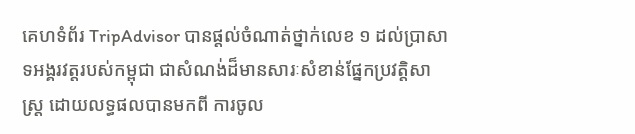គេហទំព័រ TripAdvisor បានផ្តល់ចំណាត់ថ្នាក់លេខ ១ ដល់ប្រាសាទអង្គរវត្តរបស់កម្ពុជា ជាសំណង់ដ៏មានសារៈសំខាន់ផ្នែកប្រវត្តិសាស្រ្ត ដោយលទ្ធផលបានមកពី ការចូល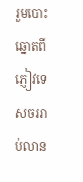រួមបោះឆ្នោតពី ភ្ញៀវទេសចររាប់លាន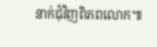នាក់ជុំវិញពិភពលោក៕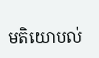មតិយោបល់